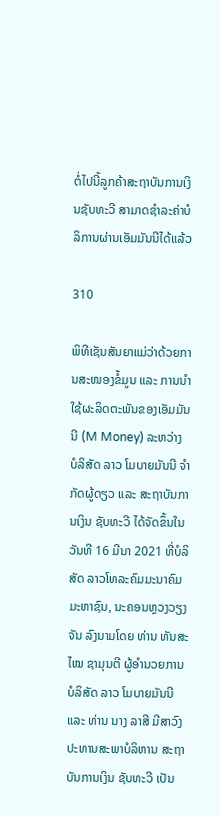ຕໍ່ໄປນີ້ລູກຄ້າສະຖາບັນການເງິນຊັບທະວີ ສາມາດຊຳລະຄ່າບໍລິການຜ່ານເອັມມັນນີໄດ້ແລ້ວ

310

ພິທີເຊັນສັນຍາແມ່ວ່າດ້ວຍການສະໜອງຂໍ້ມູນ ແລະ ການນໍາໃຊ້ຜະລິດຕະພັນຂອງເອັມມັນນີ (M Money) ລະຫວ່າງ ບໍລິສັດ ລາວ ໂມບາຍມັນນີ ຈຳກັດຜູ້ດຽວ ແລະ ສະຖາບັນການເງິນ ຊັບທະວີ ໄດ້ຈັດຂຶ້ນໃນວັນທີ 16 ມີນາ 2021 ທີ່ບໍລິສັດ ລາວໂທລະຄົມມະນາຄົມ ມະຫາຊົນ, ນະຄອນຫຼວງວຽງຈັນ ລົງນາມໂດຍ ທ່ານ ທັນສະໄໝ ຊາມຸນຕີ ຜູ້ອໍານວຍການ ບໍລິສັດ ລາວ ໂມບາຍມັນນີ ແລະ ທ່ານ ນາງ ລາສີ ມີສາວົງ ປະທານສະພາບໍລິຫານ ສະຖາບັນການເງິນ ຊັບທະວີ ເປັນ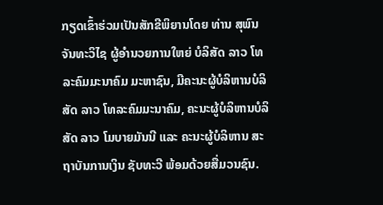ກຽດເຂົ້າຮ່ວມເປັນສັກຂີພິຍານໂດຍ ທ່ານ ສຸພົນ ຈັນທະວິໄຊ ຜູ້ອໍານວຍການໃຫຍ່ ບໍລິສັດ ລາວ ໂທລະຄົມມະນາຄົມ ມະຫາຊົນ, ມີຄະນະຜູ້ບໍລິຫານບໍລິສັດ ລາວ ໂທລະຄົມມະນາຄົມ, ຄະນະຜູ້ບໍລິຫານບໍລິສັດ ລາວ ໂມບາຍມັນນີ ແລະ ຄະນະຜູ້ບໍລິຫານ ສະຖາບັນການເງິນ ຊັບທະວີ ພ້ອມດ້ວຍສື່ມວນຊົນ.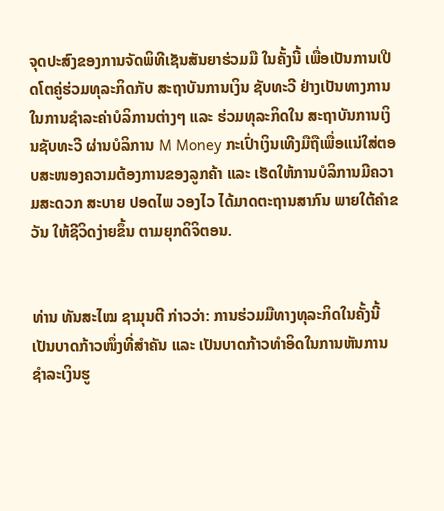ຈຸດປະສົງຂອງການຈັດພິທີເຊັນສັນຍາຮ່ວມມື ໃນຄັ້ງນີ້ ເພື່ອເປັນການເປີດໂຕຄູ່ຮ່ວມທຸລະກິດກັບ ສະຖາບັນການເງິນ ຊັບທະວີ ຢ່າງເປັນທາງການ ໃນການຊຳລະຄ່າບໍລິການຕ່າງໆ ແລະ ຮ່ວມທຸລະກິດໃນ ສະຖາບັນການເງິນຊັບທະວີ ຜ່ານບໍລິການ M Money ກະເປົ່າເງິນເທີງມືຖືເພື່ອແນ່ໃສ່ຕອບສະໜອງຄວາມຕ້ອງການຂອງລູກຄ້າ ແລະ ເຮັດໃຫ້ການບໍລິການມີຄວາມສະດວກ ສະບາຍ ປອດໄພ ວອງໄວ ໄດ້ມາດຕະຖານສາກົນ ພາຍໃຕ້ຄຳຂວັນ ໃຫ້ຊີວິດງ່າຍຂຶ້ນ ຕາມຍຸກດິຈິຕອນ.


ທ່ານ ທັນສະໄໝ ຊາມຸນຕີ ກ່າວວ່າ: ການຮ່ວມມືທາງທຸລະກິດໃນຄັ້ງນີ້ ເປັນບາດກ້າວໜຶ່ງທີ່ສຳຄັນ ແລະ ເປັນບາດກ້າວທຳອິດໃນການຫັນການຊຳລະເງິນຮູ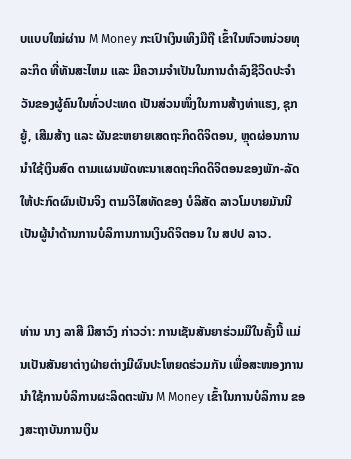ບແບບໃໝ່ຜ່ານ M Money ກະເປົາເງິນເທິງມືຖື ເຂົ້າໃນຫົວຫນ່ວຍທຸລະກິດ ທີ່ທັນສະໄຫມ ແລະ ມີຄວາມຈໍາເປັນໃນການດຳລົງຊີວິດປະຈຳວັນຂອງຜູ້ຄົນໃນທົ່ວປະເທດ ເປັນສ່ວນໜຶ່ງໃນການສ້າງທ່າແຮງ, ຊຸກຍູ້, ເສີມສ້າງ ແລະ ຜັນຂະຫຍາຍເສດຖະກິດດິຈິຕອນ, ຫຼຸດຜ່ອນການນຳໃຊ້ເງິນສົດ ຕາມແຜນພັດທະນາເສດຖະກິດດິຈິຕອນຂອງພັກ-ລັດ ໃຫ້ປະກົດຜົນເປັນຈິງ ຕາມວິໄສທັດຂອງ ບໍລິສັດ ລາວໂມບາຍມັນນີ ເປັນຜູ້ນຳດ້ານການບໍລິການການເງິນດິຈິຕອນ ໃນ ສປປ ລາວ.


ທ່ານ ນາງ ລາສີ ມີສາວົງ ກ່າວວ່າ: ການເຊັນສັນຍາຮ່ວມມືໃນຄັ້ງນີ້ ແມ່ນເປັນສັນຍາຕ່າງຝ່າຍຕ່າງມີຜົນປະໂຫຍດຮ່ວມກັນ ເພື່ອສະໜອງການນຳໃຊ້ການບໍລິການຜະລິດຕະພັນ M Money ເຂົ້າໃນການບໍລິການ ຂອງສະຖາບັນການເງິນ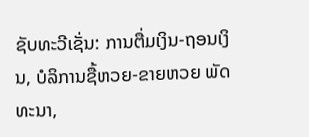ຊັບທະວີເຊັ່ນ: ການຕື່ມເງິນ-ຖອນເງິນ, ບໍລິການຊື້ຫວຍ-ຂາຍຫວຍ ພັດທະນາ,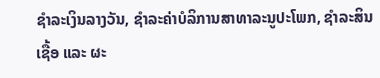ຊຳລະເງິນລາງວັນ, ຊຳລະຄ່າບໍລິການສາທາລະນູປະໂພກ, ຊຳລະສິນເຊື້ອ ແລະ ຜະ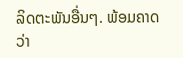ລິດຕະພັນອື່ນໆ. ພ້ອມຄາດວ່າ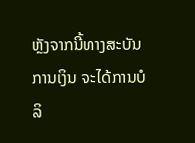ຫຼັງຈາກນີ້ທາງສະບັນການເງິນ ຈະໄດ້ການບໍລິ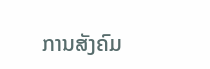ການສັງຄົມ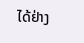ໄດ້ຢ່າງ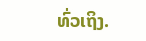ທົ່ວເຖິງ.